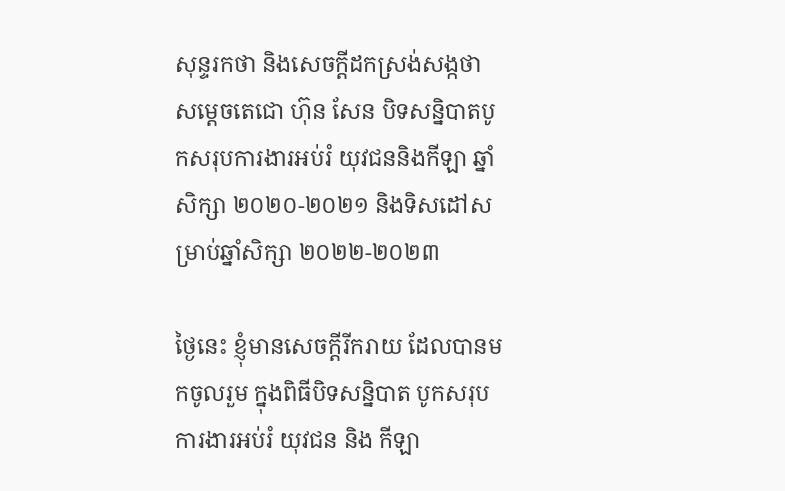សុន្ទរកថា និងសេចក្តីដកស្រង់សង្កថា សម្តេចតេជោ ហ៊ុន សែន បិទសន្និបាតបូកសរុបការងារអប់រំ យុវជននិងកីឡា ឆ្នាំសិក្សា ២០២០-២០២១ និងទិសដៅសម្រាប់ឆ្នាំសិក្សា ២០២២-២០២៣

ថ្ងៃនេះ ខ្ញុំមានសេចក្តីរីករាយ ដែលបានមកចូលរួម ក្នុងពិធីបិទសន្និបាត បូកសរុបការងារអប់រំ យុវជន និង កីឡា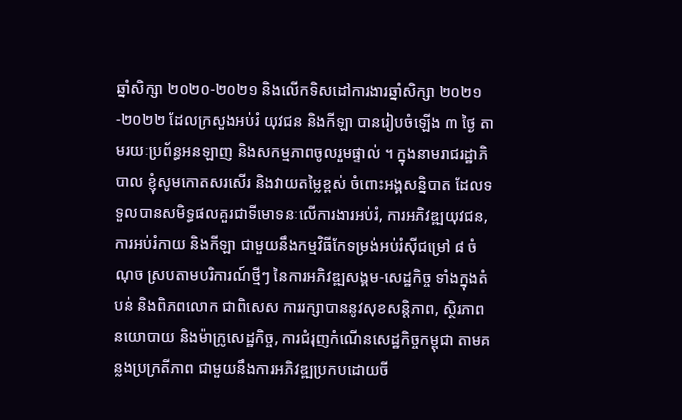ឆ្នាំសិក្សា ២០២០-២០២១ និងលើកទិសដៅការងារឆ្នាំសិក្សា ២០២១-២០២២ ដែលក្រសួងអប់រំ យុវជន និងកីឡា បានរៀបចំឡើង ៣ ថ្ងៃ តាមរយៈប្រព័ន្ធអនឡាញ និងសកម្មភាពចូលរួមផ្ទាល់ ។ ក្នុងនាមរាជរដ្ឋាភិបាល ខ្ញុំសូមកោតសរសើរ និងវាយតម្លៃខ្ពស់ ចំពោះអង្គសន្និបាត ដែលទទួលបានសមិទ្ធផលគួរជាទីមោទនៈលើការងារអប់រំ, ការអភិវឌ្ឍយុវជន, ការអប់រំកាយ និងកីឡា ជាមួយនឹងកម្មវិធីកែទម្រង់អប់រំស៊ីជម្រៅ ៨ ចំណុច ស្របតាមបរិការណ៍ថ្មីៗ នៃការអភិវឌ្ឍសង្គម-សេដ្ឋកិច្ច ទាំងក្នុងតំបន់ និងពិភពលោក ជាពិសេស ការរក្សាបាននូវសុខសន្តិភាព, ស្ថិរភាពនយោបាយ និងម៉ាក្រូសេដ្ឋកិច្ច, ការជំរុញកំណើនសេដ្ឋកិច្ចកម្ពុជា តាមគន្លងប្រក្រតីភាព ជាមួយនឹងការអភិវឌ្ឍប្រកបដោយចី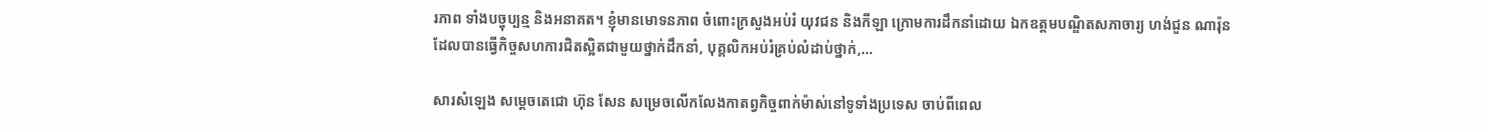រភាព ទាំងបច្ចុប្បន្ម និងអនាគត។ ខ្ញុំមានមោទនភាព ចំពោះក្រសួងអប់រំ យុវជន និងកីឡា ក្រោមការដឹកនាំដោយ ឯកឧត្តមបណ្ឌិតសភាចារ្យ ហង់ជួន ណារ៉ុន ដែលបានធ្វើកិច្ចសហការជិតស្អិតជាមួយថ្នាក់ដឹកនាំ, បុគ្គលិកអប់រំគ្រប់លំដាប់ថ្នាក់,…

សារសំឡេង សម្តេចតេជោ ហ៊ុន សែន សម្រេចលើកលែងកាតព្វកិច្ចពាក់ម៉ាស់នៅទូទាំងប្រទេស ចាប់ពីពេល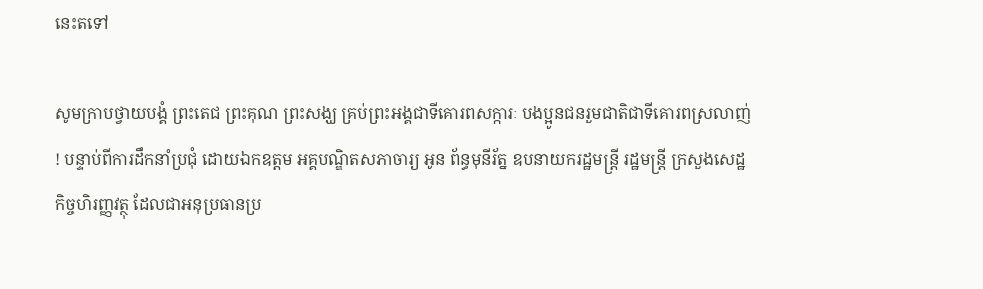នេះតទៅ

សូមក្រាបថ្វាយបង្គំ ព្រះតេជ ព្រះគុណ ព្រះសង្ឃ គ្រប់ព្រះអង្គជាទីគោរពសក្ការៈ បងប្អូនជនរួមជាតិជាទីគោរពស្រលាញ់ ! បន្ទាប់ពីការដឹកនាំប្រជុំ ដោយឯកឧត្តម អគ្គបណ្ឌិតសភាចារ្យ អូន ព័ន្ធមុនីរ័ត្ន ឧបនាយករដ្ឋមន្រ្តី រដ្ឋមន្រ្តី ក្រសួងសេដ្ឋកិច្ចហិរញ្ញវត្ថុ ដែលជាអនុប្រធានប្រ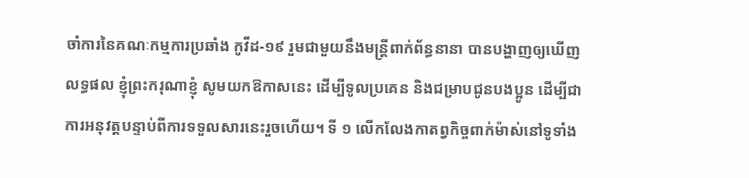ចាំការនៃគណៈកម្មការប្រឆាំង កូវីដ-១៩ រួមជាមួយនឹងមន្រ្តីពាក់ព័ន្ធនានា បានបង្ហាញឲ្យឃើញលទ្ធផល ខ្ញុំព្រះករុណាខ្ញុំ សូមយកឱកាសនេះ ដើម្បីទូលប្រគេន និងជម្រាបជូនបងប្អូន ដើម្បីជាការអនុវត្តបន្ទាប់ពីការទទួលសារនេះរួចហើយ។ ទី ១ លើកលែងកាតព្វកិច្ចពាក់ម៉ាស់នៅទូទាំង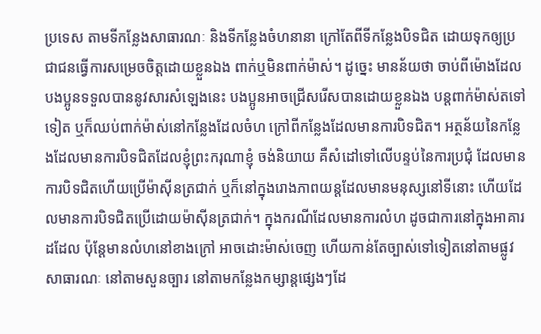ប្រទេស តាមទីកន្លែងសាធារណៈ និងទីកន្លែងចំហនានា ក្រៅតែពីទីកន្លែងបិទជិត ដោយទុកឲ្យប្រជាជនធ្វើការសម្រេចចិត្តដោយខ្លួនឯង ពាក់ឬមិនពាក់ម៉ាស់។ ដូច្នេះ មានន័យថា ចាប់ពីម៉ោងដែលបងប្អូនទទួលបាននូវសារសំឡេងនេះ បងប្អូនអាចជ្រើសរើសបានដោយខ្លួនឯង បន្តពាក់ម៉ាស់តទៅទៀត ឬក៏ឈប់ពាក់ម៉ាស់នៅកន្លែងដែលចំហ ក្រៅពីកន្លែងដែលមានការបិទជិត។ អត្ថន័យនៃកន្លែងដែលមានការបិទជិតដែលខ្ញុំព្រះករុណាខ្ញុំ ចង់និយាយ គឺសំដៅទៅលើបន្ទប់នៃការប្រជុំ ដែលមានការបិទជិតហើយប្រើម៉ាស៊ីនត្រជាក់ ឬក៏នៅក្នុងរោងភាពយន្តដែលមានមនុស្សនៅទីនោះ ហើយដែលមានការបិទជិតប្រើដោយម៉ាស៊ីនត្រជាក់។ ក្នុងករណីដែលមានការលំហ ដូចជាការនៅក្នុងអាគារដដែល ប៉ុន្តែមានលំហនៅខាងក្រៅ អាចដោះម៉ាស់ចេញ ហើយកាន់តែច្បាស់ទៅទៀតនៅតាមផ្លូវសាធារណៈ នៅតាមសួនច្បារ នៅតាមកន្លែងកម្សាន្តផ្សេងៗដែ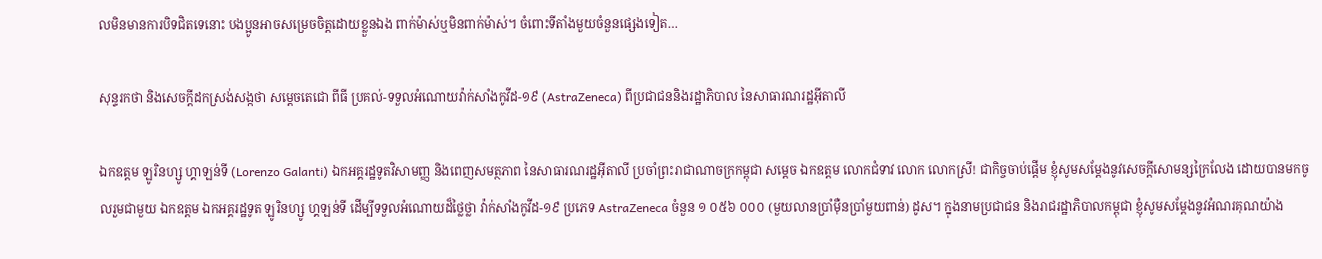លមិនមានការបិទជិតទេនោះ បងប្អូនអាចសម្រេចចិត្តដោយខ្លួនឯង ពាក់ម៉ាស់ឬមិនពាក់ម៉ាស់។ ចំពោះទីតាំងមួយចំនួនផ្សេងទៀត…

សុន្ទរកថា និងសេចក្ដីដកស្រង់សង្កថា សម្ដេចតេជោ ពីធី ប្រគល់-ទទួលអំណោយវ៉ាក់សាំងកូវីដ-១៩ (AstraZeneca) ពីប្រជាជននិងរដ្ឋាភិបាល នៃសាធារណរដ្ឋអ៊ីតាលី

ឯកឧត្តម ឡូរិនហ្សូ ហ្គាឡន់ទី (Lorenzo Galanti) ឯកអគ្គរដ្ឋទូតវិសាមញ្ញ និងពេញសមត្ថភាព នៃសាធារណរដ្ឋអ៊ីតាលី ប្រចាំព្រះរាជាណាចក្រកម្ពុជា សម្តេច ឯកឧត្តម លោកជំទាវ លោក លោកស្រី! ជាកិច្ចចាប់ផ្ដើម ខ្ញុំសូមសម្តែងនូវសេចក្តីសោមន្សក្រៃលែង ដោយបានមកចូលរួមជាមួយ ឯកឧត្តម ឯកអគ្គរដ្ឋទូត ឡូរិនហ្សូ ហ្គឡន់ទី ដើម្បីទទួលអំណោយដ៏ថ្លៃថ្លា វ៉ាក់សាំងកូវីដ-១៩ ប្រភេទ AstraZeneca ចំនួន ១ ០៥៦ ០០០ (មួយលានប្រាំម៉ឺនប្រាំមួយពាន់) ដូស។ ក្នុងនាមប្រជាជន និងរាជរដ្ឋាភិបាលកម្ពុជា ខ្ញុំសូមសម្តែងនូវអំណរគុណយ៉ាង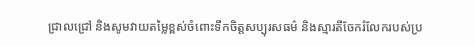ជ្រាលជ្រៅ និងសូមវាយតម្លៃខ្ពស់ចំពោះទឹកចិត្តសប្បុរសធម៌ និងស្មារតីចែករំលែករបស់ប្រ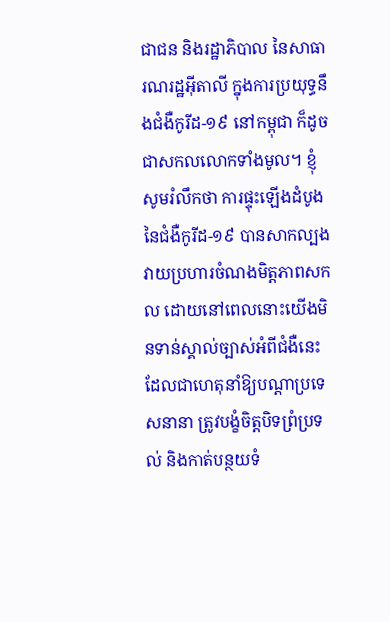ជាជន និងរដ្ឋាភិបាល នៃសាធារណរដ្ឋអ៊ីតាលី ក្នុងការប្រយុទ្ធនឹងជំងឺកូរីដ-១៩ នៅកម្ពុជា ក៏ដូចជាសកលលោកទាំងមូល។ ខ្ញុំសូមរំលឹកថា ការផ្ទុះឡើងដំបូងនៃជំងឺកូរីដ-១៩ បានសាកល្បងវាយប្រហារចំណងមិត្តភាពសកល ដោយនៅពេលនោះយើងមិនទាន់ស្គាល់ច្បាស់អំពីជំងឺនេះ ដែលជាហេតុនាំឱ្យបណ្តាប្រទេសនានា ត្រូវបង្ខំចិត្តបិទព្រំប្រទល់ និងកាត់បន្ថយទំ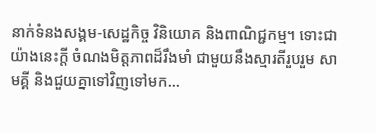នាក់ទំនងសង្គម-សេដ្ឋកិច្ច វិនិយោគ និងពាណិជ្ជកម្ម។ ទោះជាយ៉ាងនេះក្តី ចំណងមិត្តភាពដ៏រឹងមាំ ជាមួយនឹងស្មារតីរួបរួម សាមគ្គី និងជួយគ្នាទៅវិញទៅមក…